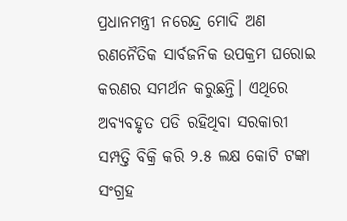ପ୍ରଧାନମନ୍ତ୍ରୀ ନରେନ୍ଦ୍ର ମୋଦି ଅଣ ରଣନୈତିକ ସାର୍ବଜନିକ ଉପକ୍ରମ ଘରୋଇ କରଣର ସମର୍ଥନ କରୁଛନ୍ତି। ଏଥିରେ ଅବ୍ୟବହୃତ ପଡି ରହିଥିବା ସରକାରୀ ସମ୍ପତ୍ତି ବିକ୍ରି କରି ୨.୫ ଲକ୍ଷ କୋଟି ଟଙ୍କା ସଂଗ୍ରହ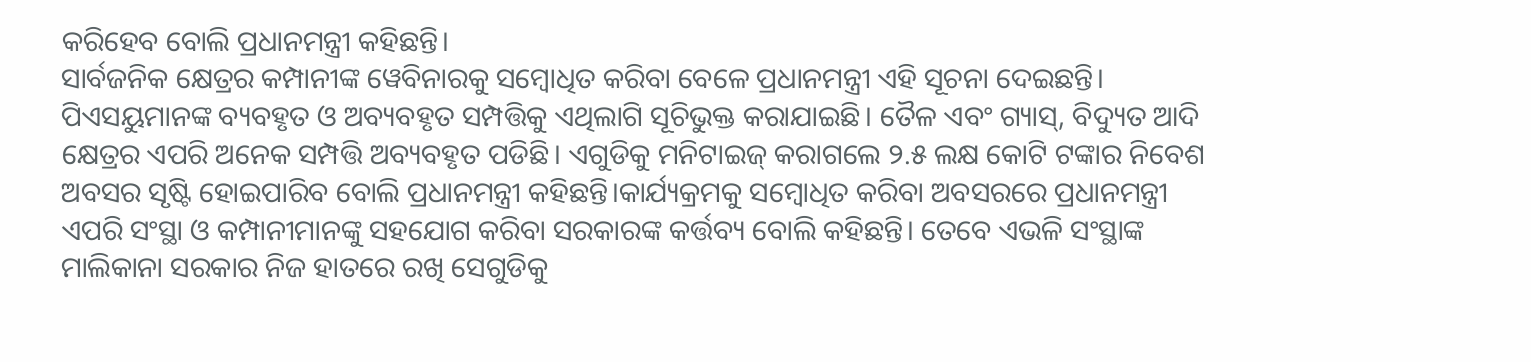କରିହେବ ବୋଲି ପ୍ରଧାନମନ୍ତ୍ରୀ କହିଛନ୍ତି।
ସାର୍ବଜନିକ କ୍ଷେତ୍ରର କମ୍ପାନୀଙ୍କ ୱେବିନାରକୁ ସମ୍ବୋଧିତ କରିବା ବେଳେ ପ୍ରଧାନମନ୍ତ୍ରୀ ଏହି ସୂଚନା ଦେଇଛନ୍ତି। ପିଏସୟୁମାନଙ୍କ ବ୍ୟବହୃତ ଓ ଅବ୍ୟବହୃତ ସମ୍ପତ୍ତିକୁ ଏଥିଲାଗି ସୂଚିଭୁକ୍ତ କରାଯାଇଛି। ତୈଳ ଏବଂ ଗ୍ୟାସ୍, ବିଦ୍ୟୁତ ଆଦି କ୍ଷେତ୍ରର ଏପରି ଅନେକ ସମ୍ପତ୍ତି ଅବ୍ୟବହୃତ ପଡିଛି। ଏଗୁଡିକୁ ମନିଟାଇଜ୍ କରାଗଲେ ୨.୫ ଲକ୍ଷ କୋଟି ଟଙ୍କାର ନିବେଶ ଅବସର ସୃଷ୍ଟି ହୋଇପାରିବ ବୋଲି ପ୍ରଧାନମନ୍ତ୍ରୀ କହିଛନ୍ତି।କାର୍ଯ୍ୟକ୍ରମକୁ ସମ୍ବୋଧିତ କରିବା ଅବସରରେ ପ୍ରଧାନମନ୍ତ୍ରୀ ଏପରି ସଂସ୍ଥା ଓ କମ୍ପାନୀମାନଙ୍କୁ ସହଯୋଗ କରିବା ସରକାରଙ୍କ କର୍ତ୍ତବ୍ୟ ବୋଲି କହିଛନ୍ତି। ତେବେ ଏଭଳି ସଂସ୍ଥାଙ୍କ ମାଲିକାନା ସରକାର ନିଜ ହାତରେ ରଖି ସେଗୁଡିକୁ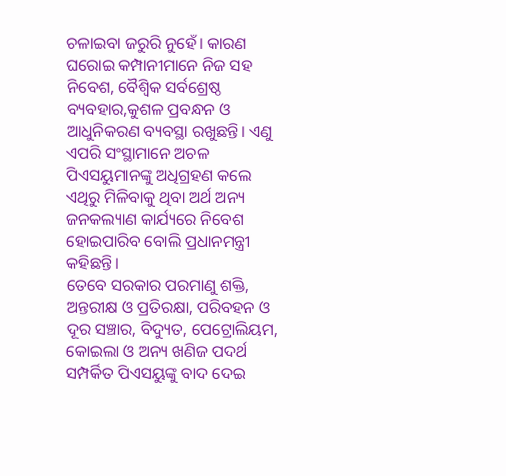ଚଳାଇବା ଜରୁରି ନୁହେଁ। କାରଣ ଘରୋଇ କମ୍ପାନୀମାନେ ନିଜ ସହ ନିବେଶ, ବୈଶ୍ୱିକ ସର୍ବଶ୍ରେଷ୍ଠ ବ୍ୟବହାର,କୁଶଳ ପ୍ରବନ୍ଧନ ଓ ଆଧୁନିକରଣ ବ୍ୟବସ୍ଥା ରଖୁଛନ୍ତି। ଏଣୁ ଏପରି ସଂସ୍ଥାମାନେ ଅଚଳ ପିଏସୟୁମାନଙ୍କୁ ଅଧିଗ୍ରହଣ କଲେ ଏଥିରୁ ମିଳିବାକୁ ଥିବା ଅର୍ଥ ଅନ୍ୟ ଜନକଲ୍ୟାଣ କାର୍ଯ୍ୟରେ ନିବେଶ ହୋଇପାରିବ ବୋଲି ପ୍ରଧାନମନ୍ତ୍ରୀ କହିଛନ୍ତି।
ତେବେ ସରକାର ପରମାଣୁ ଶକ୍ତି, ଅନ୍ତରୀକ୍ଷ ଓ ପ୍ରତିରକ୍ଷା, ପରିବହନ ଓ ଦୂର ସଞ୍ଚାର, ବିଦ୍ୟୁତ, ପେଟ୍ରୋଲିୟମ, କୋଇଲା ଓ ଅନ୍ୟ ଖଣିଜ ପଦର୍ଥ ସମ୍ପର୍କିତ ପିଏସୟୁଙ୍କୁ ବାଦ ଦେଇ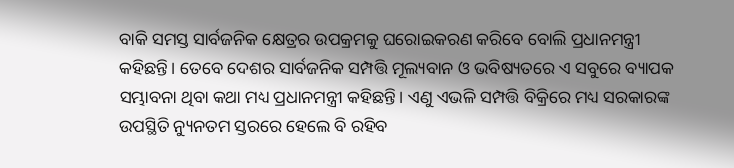ବାକି ସମସ୍ତ ସାର୍ବଜନିକ କ୍ଷେତ୍ରର ଉପକ୍ରମକୁ ଘରୋଇକରଣ କରିବେ ବୋଲି ପ୍ରଧାନମନ୍ତ୍ରୀ କହିଛନ୍ତି। ତେବେ ଦେଶର ସାର୍ବଜନିକ ସମ୍ପତ୍ତି ମୂଲ୍ୟବାନ ଓ ଭବିଷ୍ୟତରେ ଏ ସବୁରେ ବ୍ୟାପକ ସମ୍ଭାବନା ଥିବା କଥା ମଧ୍ୟ ପ୍ରଧାନମନ୍ତ୍ରୀ କହିଛନ୍ତି। ଏଣୁ ଏଭଳି ସମ୍ପତ୍ତି ବିକ୍ରିରେ ମଧ୍ୟ ସରକାରଙ୍କ ଉପସ୍ଥିତି ନ୍ୟୁନତମ ସ୍ତରରେ ହେଲେ ବି ରହିବ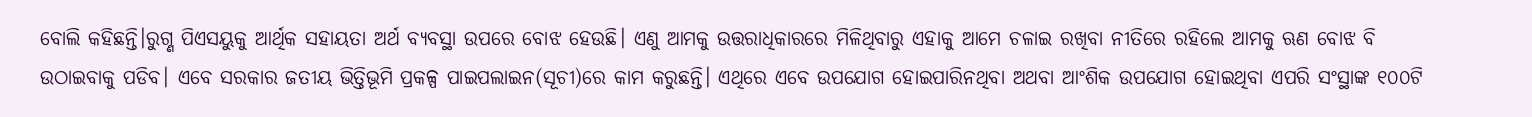ବୋଲି କହିଛନ୍ତି।ରୁଗ୍ଣ ପିଏସୟୁକୁ ଆର୍ଥିକ ସହାୟତା ଅର୍ଥ ବ୍ୟବସ୍ଥା ଉପରେ ବୋଝ ହେଉଛି। ଏଣୁ ଆମକୁ ଉତ୍ତରାଧିକାରରେ ମିଳିଥିବାରୁ ଏହାକୁ ଆମେ ଚଳାଇ ରଖିବା ନୀତିରେ ରହିଲେ ଆମକୁ ଋଣ ବୋଝ ବି ଉଠାଇବାକୁ ପଡିବ। ଏବେ ସରକାର ଜତୀୟ ଭିତ୍ତିଭୂମି ପ୍ରକଳ୍ପ ପାଇପଲାଇନ(ସୂଚୀ)ରେ କାମ କରୁଛନ୍ତି। ଏଥିରେ ଏବେ ଉପଯୋଗ ହୋଇପାରିନଥିବା ଅଥବା ଆଂଶିକ ଉପଯୋଗ ହୋଇଥିବା ଏପରି ସଂସ୍ଥାଙ୍କ ୧୦୦ଟି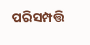ପରିସମ୍ପତ୍ତି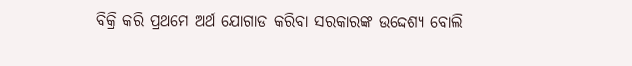ବିକ୍ରି କରି ପ୍ରଥମେ ଅର୍ଥ ଯୋଗାଡ କରିବା ସରକାରଙ୍କ ଉଦ୍ଦେଶ୍ୟ ବୋଲି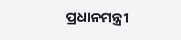ପ୍ରଧାନମନ୍ତ୍ରୀ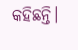କହିଛନ୍ତି।